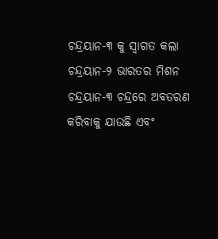ଚନ୍ଦ୍ରୟାନ-୩ କୁ ସ୍ୱାଗତ କଲା ଚନ୍ଦ୍ରୟାନ-୨ ଭାରତର ମିଶନ ଚନ୍ଦ୍ରୟାନ-୩ ଚନ୍ଦ୍ରରେ ଅବତରଣ କରିବାକୁ ଯାଉଛି ଏବଂ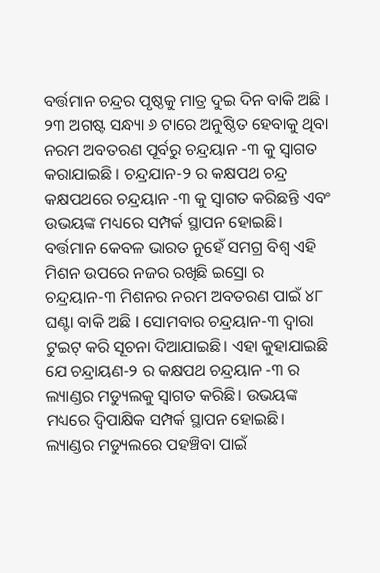ବର୍ତ୍ତମାନ ଚନ୍ଦ୍ରର ପୃଷ୍ଠକୁ ମାତ୍ର ଦୁଇ ଦିନ ବାକି ଅଛି । ୨୩ ଅଗଷ୍ଟ ସନ୍ଧ୍ୟା ୬ ଟାରେ ଅନୁଷ୍ଠିତ ହେବାକୁ ଥିବା ନରମ ଅବତରଣ ପୂର୍ବରୁ ଚନ୍ଦ୍ରୟାନ -୩ କୁ ସ୍ୱାଗତ କରାଯାଇଛି । ଚନ୍ଦ୍ରଯାନ-୨ ର କକ୍ଷପଥ ଚନ୍ଦ୍ର କକ୍ଷପଥରେ ଚନ୍ଦ୍ରୟାନ -୩ କୁ ସ୍ୱାଗତ କରିଛନ୍ତି ଏବଂ ଉଭୟଙ୍କ ମଧ୍ୟରେ ସମ୍ପର୍କ ସ୍ଥାପନ ହୋଇଛି। ବର୍ତ୍ତମାନ କେବଳ ଭାରତ ନୁହେଁ ସମଗ୍ର ବିଶ୍ୱ ଏହି ମିଶନ ଉପରେ ନଜର ରଖିଛି ଇସ୍ରୋ ର ଚନ୍ଦ୍ରୟାନ-୩ ମିଶନର ନରମ ଅବତରଣ ପାଇଁ ୪୮ ଘଣ୍ଟା ବାକି ଅଛି l ସୋମବାର ଚନ୍ଦ୍ରୟାନ-୩ ଦ୍ୱାରା ଟୁଇଟ୍ କରି ସୂଚନା ଦିଆଯାଇଛି। ଏହା କୁହାଯାଇଛି ଯେ ଚନ୍ଦ୍ରାୟଣ-୨ ର କକ୍ଷପଥ ଚନ୍ଦ୍ରୟାନ -୩ ର ଲ୍ୟାଣ୍ଡର ମଡ୍ୟୁଲକୁ ସ୍ୱାଗତ କରିଛି। ଉଭୟଙ୍କ ମଧ୍ୟରେ ଦ୍ୱିପାକ୍ଷିକ ସମ୍ପର୍କ ସ୍ଥାପନ ହୋଇଛି। ଲ୍ୟାଣ୍ଡର ମଡ୍ୟୁଲରେ ପହଞ୍ଚିବା ପାଇଁ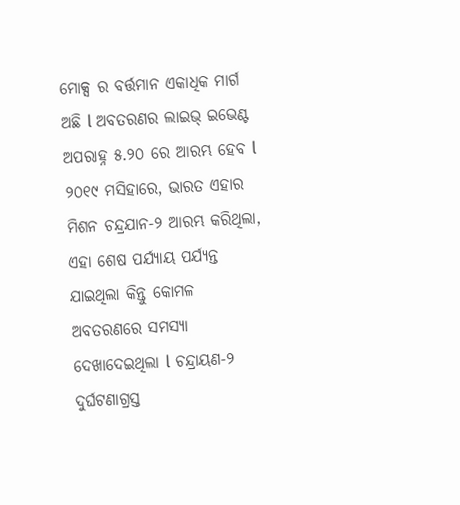ମୋକ୍ସ ର ବର୍ତ୍ତମାନ ଏକାଧିକ ମାର୍ଗ ଅଛି l ଅବତରଣର ଲାଇଭ୍ ଇଭେଣ୍ଟ ଅପରାହ୍ନ ୫.୨୦ ରେ ଆରମ୍ଭ ହେବ l ୨୦୧୯ ମସିହାରେ, ଭାରତ ଏହାର ମିଶନ ଚନ୍ଦ୍ରଯାନ-୨ ଆରମ୍ଭ କରିଥିଲା, ଏହା ଶେଷ ପର୍ଯ୍ୟାୟ ପର୍ଯ୍ୟନ୍ତ ଯାଇଥିଲା କିନ୍ତୁ କୋମଳ ଅବତରଣରେ ସମସ୍ୟା ଦେଖାଦେଇଥିଲା l ଚନ୍ଦ୍ରାୟଣ-୨ ଦୁର୍ଘଟଣାଗ୍ରସ୍ତ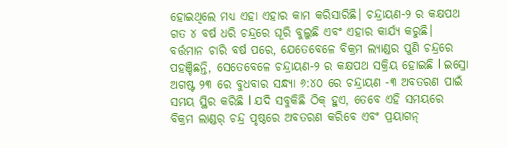ହୋଇଥିଲେ ମଧ୍ୟ ଏହା ଏହାର କାମ କରିସାରିଛି। ଚନ୍ଦ୍ରାୟଣ-୨ ର କକ୍ଷପଥ ଗତ ୪ ବର୍ଷ ଧରି ଚନ୍ଦ୍ରରେ ଘୂରି ବୁଲୁଛି ଏବଂ ଏହାର କାର୍ଯ୍ୟ କରୁଛି। ବର୍ତ୍ତମାନ ଚାରି ବର୍ଷ ପରେ, ଯେତେବେଳେ ବିକ୍ରମ ଲ୍ୟାଣ୍ଡର ପୁଣି ଚନ୍ଦ୍ରରେ ପହଞ୍ଚିଛନ୍ତି, ସେତେବେଳେ ଚନ୍ଦ୍ରାୟଣ-୨ ର କକ୍ଷପଥ ସକ୍ରିୟ ହୋଇଛି l ଇସ୍ରୋ ଅଗଷ୍ଟ ୨୩ ରେ ବୁଧବାର ସନ୍ଧ୍ୟା ୬:୪୦ ରେ ଚନ୍ଦ୍ରାୟଣ -୩ ଅବତରଣ ପାଇଁ ସମୟ ସ୍ଥିର କରିଛି l ଯଦି ସବୁକିଛି ଠିକ୍ ହୁଏ, ତେବେ ଏହି ସମୟରେ ବିକ୍ରମ ଲାଣ୍ଡର୍ ଚନ୍ଦ୍ର ପୃଷ୍ଠରେ ଅବତରଣ କରିବେ ଏବଂ ପ୍ରୟାଗନ୍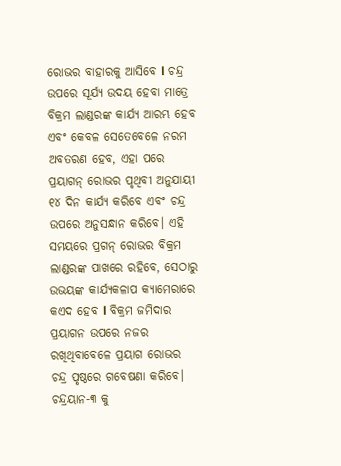ରୋଭର ବାହାରକୁ ଆସିବେ l ଚନ୍ଦ୍ର ଉପରେ ସୂର୍ଯ୍ୟ ଉଦୟ ହେବା ମାତ୍ରେ ବିକ୍ରମ ଲାଣ୍ଡରଙ୍କ କାର୍ଯ୍ୟ ଆରମ୍ଭ ହେବ ଏବଂ କେବଳ ସେତେବେଳେ ନରମ ଅବତରଣ ହେବ, ଏହା ପରେ ପ୍ରୟାଗନ୍ ରୋଭର ପୃଥିବୀ ଅନୁଯାୟୀ ୧୪ ଦିନ କାର୍ଯ୍ୟ କରିବେ ଏବଂ ଚନ୍ଦ୍ର ଉପରେ ଅନୁସନ୍ଧାନ କରିବେ। ଏହି ସମୟରେ ପ୍ରଗନ୍ ରୋଭର ବିକ୍ରମ ଲାଣ୍ଡରଙ୍କ ପାଖରେ ରହିବେ, ସେଠାରୁ ଉଭୟଙ୍କ କାର୍ଯ୍ୟକଳାପ କ୍ୟାମେରାରେ କଏଦ ହେବ l ବିକ୍ରମ ଜମିଦାର ପ୍ରୟାଗନ ଉପରେ ନଜର ରଖିଥିବାବେଳେ ପ୍ରୟାଗ ରୋଭର ଚନ୍ଦ୍ର ପୃଷ୍ଠରେ ଗବେଷଣା କରିବେ।
ଚନ୍ଦ୍ରୟାନ-୩ କୁ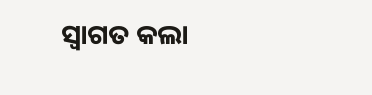ସ୍ୱାଗତ କଲା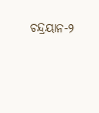ଚନ୍ଦ୍ରୟାନ-୨